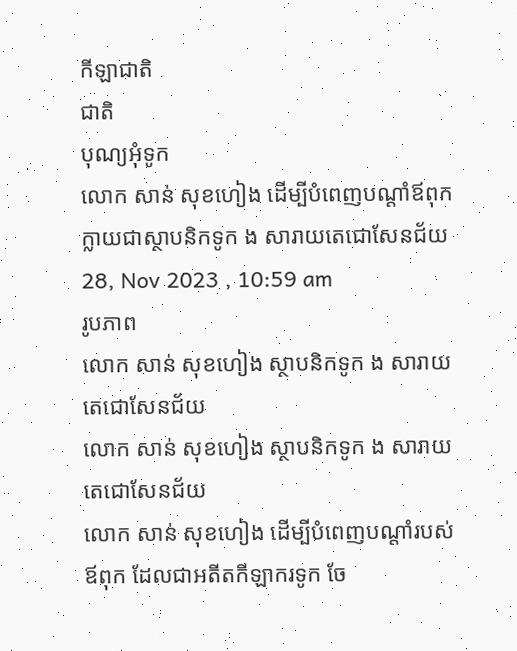កីឡាជាតិ
ជាតិ
បុណ្យអុំទូក
លោក សាន់ សុខហៀង ដើម្បីបំពេញបណ្តាំឪពុក ក្លាយជាស្ថាបនិកទូក ង សារាយតេជោសែនជ័យ
28, Nov 2023 , 10:59 am
រូបភាព
លោក សាន់ សុខហៀង ស្ថាបនិកទូក ង សារាយតេជោសែនជ័យ
លោក សាន់ សុខហៀង ស្ថាបនិកទូក ង សារាយតេជោសែនជ័យ
លោក សាន់ សុខហៀង ដើម្បីបំពេញបណ្តាំរបស់ឪពុក ដែលជាអតីតកីឡាករទូក ចែ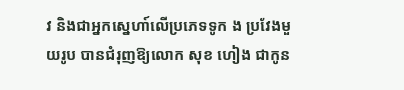វ និងជាអ្នកស្នេហា៍លើប្រភេទទូក ង ប្រវែងមួយរូប បានជំរុញឱ្យលោក សុខ ហៀង ជាកូន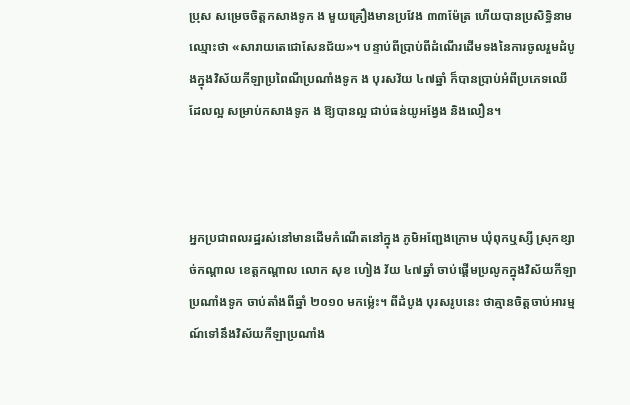ប្រុស សម្រេចចិត្តកសាងទូក ង មួយគ្រឿងមានប្រវែង ៣៣ម៉ែត្រ ហើយបានប្រសិទ្ធិនាមឈ្មោះថា «សារាយតេជោសែនជ័យ»។ បន្ទាប់ពីប្រាប់ពីដំណើរដើមទងនៃការចូលរួមដំបូងក្នុងវិស័យកីឡាប្រពៃណីប្រណាំងទូក ង បុរសវ័យ ៤៧ឆ្នាំ ក៏បានប្រាប់អំពីប្រភេទឈើ ដែលល្អ សម្រាប់កសាងទូក ង ឱ្យបានល្អ ជាប់ធន់យូអង្វែង និងលឿន។



អ្នកប្រជាពលរដ្ឋរស់នៅមានដើមកំណើតនៅក្នុង ភូមិអញ្ជែងក្រោម ឃុំពុកឬស្សី ស្រុកខ្សាច់កណ្ដាល ខេត្តកណ្ដាល លោក សុខ ហៀង វ័យ ៤៧ឆ្នាំ ចាប់ផ្តើមប្រលូកក្នុងវិស័យកីឡាប្រណាំងទូក ចាប់តាំងពីឆ្នាំ ២០១០ មកម៉្លេះ។ ពីដំបូង បុរសរូបនេះ ថាគ្មានចិត្តចាប់អារម្មណ៍ទៅនឹងវិស័យកីឡាប្រណាំង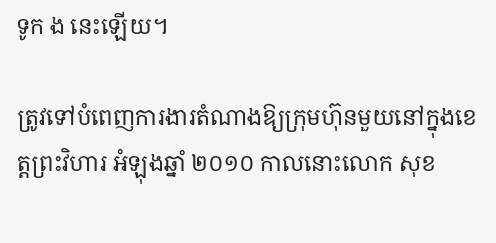ទូក ង នេះឡើយ។

ត្រូវទៅបំពេញការងារតំណាងឱ្យក្រុមហ៊ុនមួយនៅក្នុងខេត្តព្រះវិហារ អំឡុងឆ្នាំ ២០១០ កាលនោះលោក សុខ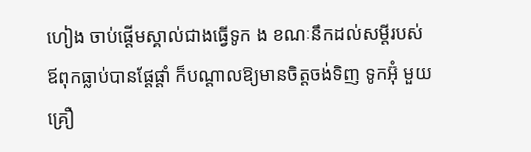ហៀង ចាប់ផ្តើមស្គាល់ជាងធ្វើទូក ង ខណៈនឹកដល់សម្តីរបស់ឪពុកធ្លាប់បានផ្តែផ្តាំ ក៏បណ្តាលឱ្យមានចិត្តចង់ទិញ ទូកអ៊ុំ មួយគ្រឿ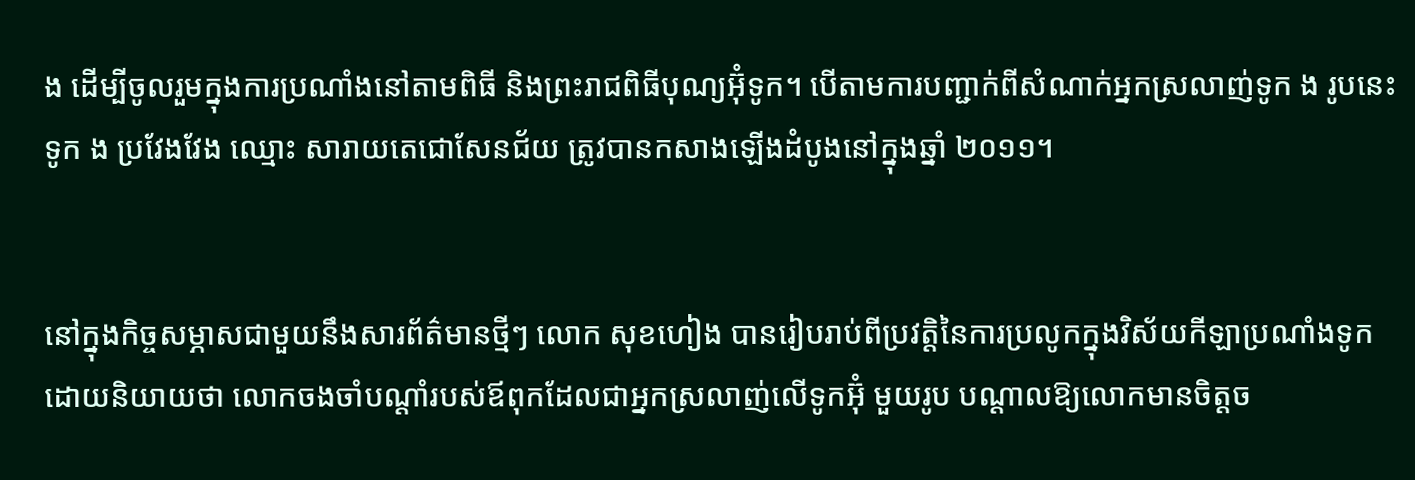ង ដើម្បីចូលរួមក្នុងការប្រណាំងនៅតាមពិធី និងព្រះរាជពិធីបុណ្យអ៊ុំទូក។ បើតាមការបញ្ជាក់ពីសំណាក់អ្នកស្រលាញ់ទូក ង រូបនេះ ទូក ង ប្រវែងវែង ឈ្មោះ សារាយតេជោសែនជ័យ ត្រូវបានកសាងឡើងដំបូងនៅក្នុងឆ្នាំ ២០១១។


នៅក្នុងកិច្ចសម្ភាសជាមួយនឹងសារព័ត៌មានថ្មីៗ លោក សុខហៀង បានរៀបរាប់ពីប្រវត្តិនៃការប្រលូកក្នុងវិស័យកីឡាប្រណាំងទូក ដោយនិយាយថា លោកចងចាំបណ្តាំរបស់ឪពុកដែលជាអ្នកស្រលាញ់លើទូកអ៊ុំ មួយរូប បណ្តាលឱ្យលោកមានចិត្តច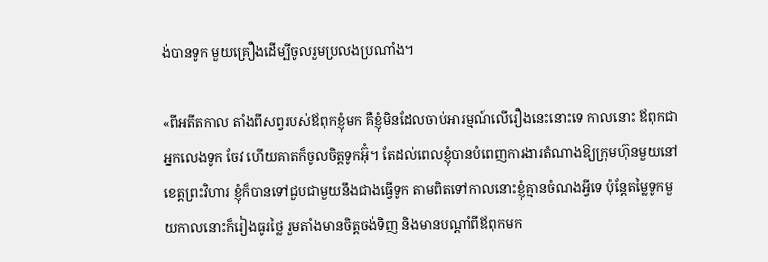ង់បានទូក មួយគ្រឿងដើម្បីចូលរួមប្រលងប្រណាំង។

«ពីអតីតកាល តាំងពីសព្វរបស់ឪពុកខ្ញុំមក គឺខ្ញុំមិនដែលចាប់អារម្មណ៍លើរឿងនេះនោះទេ កាលនោះ ឪពុកជាអ្នកលេងទូក ចែវ ហើយគាតក៏ចូលចិត្តទូកអ៊ុំ។ តែដល់ពេលខ្ញុំបានបំពេញការងារតំណាងឱ្យក្រុមហ៊ុនមួយនៅខេត្តព្រះវិហារ ខ្ញុំក៏បានទៅជួបជាមួយនឹងជាងធ្វើទូក តាមពិតទៅកាលនោះខ្ញុំគ្មានចំណងអ្វីទេ ប៉ុន្តែតម្លៃទូកមួយកាលនោះក៏រៀងធូរថ្លៃ រួមតាំងមានចិត្តចង់ទិញ និងមានបណ្តាំពីឪពុកមក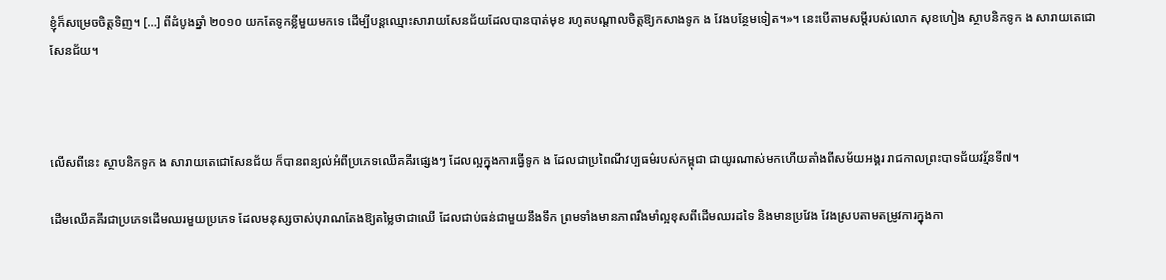ខ្ញុំក៏សម្រេចចិត្តទិញ។ […] ពីដំបូងឆ្នាំ ២០១០ យកតែទូកខ្លីមួយមកទេ ដើម្បីបន្តឈ្មោះសារាយសែនជ័យដែលបានបាត់មុខ រហូតបណ្តាលចិត្តឱ្យកសាងទូក ង វែងបន្ថែមទៀត។»។ នេះបើតាមសម្តីរបស់លោក សុខហៀង ស្ថាបនិកទូក ង សារាយតេជោសែនជ័យ។



លើសពីនេះ ស្ថាបនិកទូក ង សារាយតេជោសែនជ័យ ក៏បានពន្យល់អំពីប្រភេទឈើគគីរផ្សេងៗ ដែលល្អក្នុងការធ្វើទូក ង ដែលជាប្រពៃណីវប្បធម៌របស់កម្ពុជា ជាយូរណាស់មកហើយតាំងពីសម័យអង្គរ រាជកាលព្រះបាទជ័យវរ្ម័នទី៧។

ដើមឈើគគីរជាប្រភេទដើមឈរមួយប្រភេទ ដែលមនុស្សចាស់បុរាណតែងឱ្យតម្លៃថាជាឈើ ដែលជាប់ធន់ជាមួយនឹងទឹក ព្រមទាំងមានភាពរឹងមាំល្អខុសពីដើមឈរដទៃ និងមានប្រវែង វែងស្របតាមតម្រូវការក្នុងកា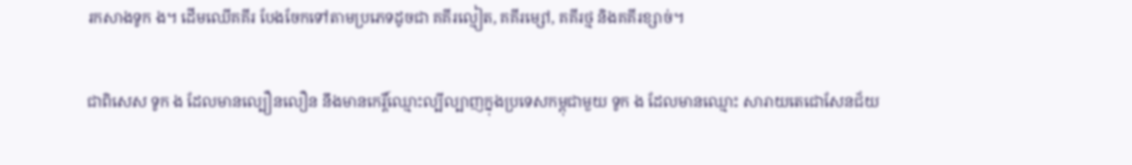រកសាងទូក ង។ ដើមឈើគគីរ បែងចែកទៅតាមប្រភេទដូចជា គគីរល្មៀត, គគីរម្សៅ, គគីរថ្ម និងគគីរខ្សាច់។

ជាពិសេស ទូក ង ដែលមានល្បឿនលឿន នឹងមានកេរ្តិ៍ឈ្មោះល្បីល្បាញក្នុងប្រទេសកម្ពុជាមួយ ទូក ង ដែលមានឈ្មោះ សារាយតេជោសែនជ័យ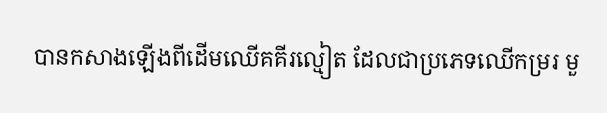បានកសាងឡើងពីដើមឈើគគីរល្មៀត ដែលជាប្រភេទឈើកម្ររ មួ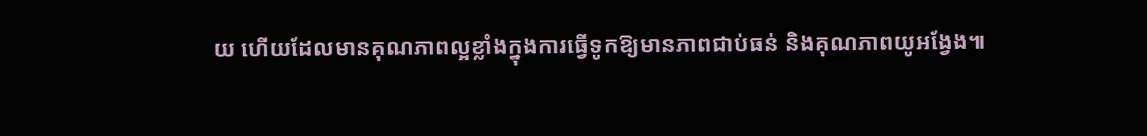យ ហើយដែលមានគុណភាពល្អខ្លាំងក្នុងការធ្វើទូកឱ្យមានភាពជាប់ធន់ និងគុណភាពយូអង្វែង៕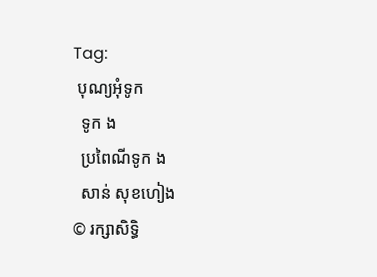Tag:
 បុណ្យអុំទូក
  ទូក ង
  ប្រពៃណីទូក ង
  សាន់ សុខហៀង
© រក្សាសិទ្ធិ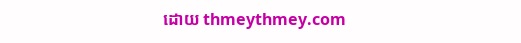ដោយ thmeythmey.com